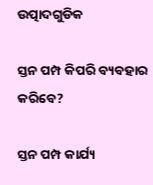ଉତ୍ପାଦଗୁଡିକ

ସ୍ତନ ପମ୍ପ କିପରି ବ୍ୟବହାର କରିବେ?

ସ୍ତନ ପମ୍ପ କାର୍ଯ୍ୟ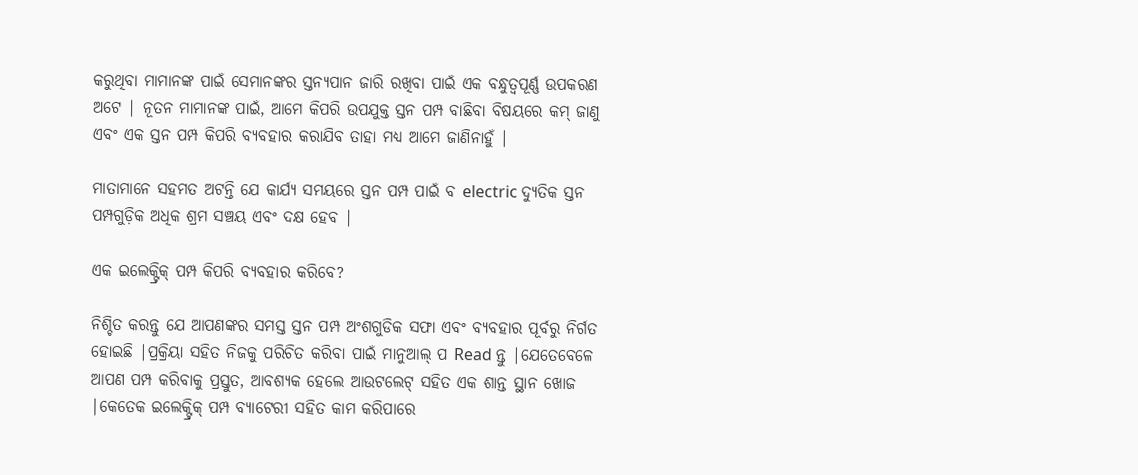କରୁଥିବା ମାମାନଙ୍କ ପାଇଁ ସେମାନଙ୍କର ସ୍ତନ୍ୟପାନ ଜାରି ରଖିବା ପାଇଁ ଏକ ବନ୍ଧୁତ୍ୱପୂର୍ଣ୍ଣ ଉପକରଣ ଅଟେ | ନୂତନ ମାମାନଙ୍କ ପାଇଁ, ଆମେ କିପରି ଉପଯୁକ୍ତ ସ୍ତନ ପମ୍ପ ବାଛିବା ବିଷୟରେ କମ୍ ଜାଣୁ ଏବଂ ଏକ ସ୍ତନ ପମ୍ପ କିପରି ବ୍ୟବହାର କରାଯିବ ତାହା ମଧ୍ୟ ଆମେ ଜାଣିନାହୁଁ |

ମାତାମାନେ ସହମତ ଅଟନ୍ତି ଯେ କାର୍ଯ୍ୟ ସମୟରେ ସ୍ତନ ପମ୍ପ ପାଇଁ ବ electric ଦ୍ୟୁତିକ ସ୍ତନ ପମ୍ପଗୁଡ଼ିକ ଅଧିକ ଶ୍ରମ ସଞ୍ଚୟ ଏବଂ ଦକ୍ଷ ହେବ |

ଏକ ଇଲେକ୍ଟ୍ରିକ୍ ପମ୍ପ କିପରି ବ୍ୟବହାର କରିବେ?

ନିଶ୍ଚିତ କରନ୍ତୁ ଯେ ଆପଣଙ୍କର ସମସ୍ତ ସ୍ତନ ପମ୍ପ ଅଂଶଗୁଡିକ ସଫା ଏବଂ ବ୍ୟବହାର ପୂର୍ବରୁ ନିର୍ଗତ ହୋଇଛି |ପ୍ରକ୍ରିୟା ସହିତ ନିଜକୁ ପରିଚିତ କରିବା ପାଇଁ ମାନୁଆଲ୍ ପ Read ନ୍ତୁ |ଯେତେବେଳେ ଆପଣ ପମ୍ପ କରିବାକୁ ପ୍ରସ୍ତୁତ, ଆବଶ୍ୟକ ହେଲେ ଆଉଟଲେଟ୍ ସହିତ ଏକ ଶାନ୍ତ ସ୍ଥାନ ଖୋଜ |କେତେକ ଇଲେକ୍ଟ୍ରିକ୍ ପମ୍ପ ବ୍ୟାଟେରୀ ସହିତ କାମ କରିପାରେ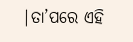|ତା’ପରେ ଏହି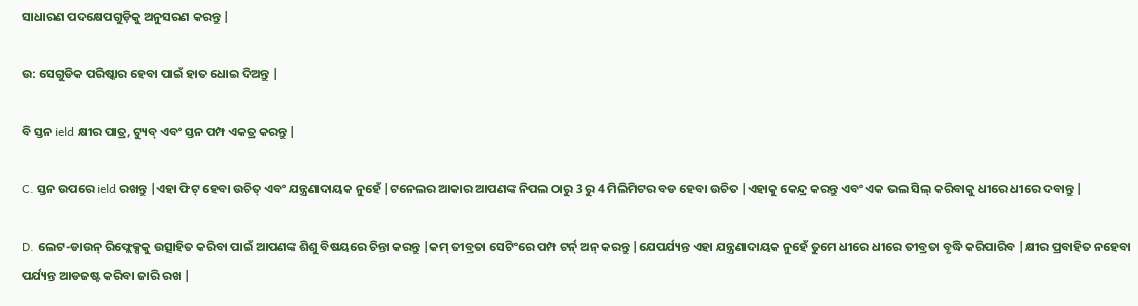ସାଧାରଣ ପଦକ୍ଷେପଗୁଡ଼ିକୁ ଅନୁସରଣ କରନ୍ତୁ |

ଉ: ସେଗୁଡିକ ପରିଷ୍କାର ହେବା ପାଇଁ ହାତ ଧୋଇ ଦିଅନ୍ତୁ |

ବି ସ୍ତନ ield କ୍ଷୀର ପାତ୍ର, ଟ୍ୟୁବ୍ ଏବଂ ସ୍ତନ ପମ୍ପ ଏକତ୍ର କରନ୍ତୁ |

C. ସ୍ତନ ଉପରେ ield ରଖନ୍ତୁ |ଏହା ଫିଟ୍ ହେବା ଉଚିତ୍ ଏବଂ ଯନ୍ତ୍ରଣାଦାୟକ ନୁହେଁ |ଟନେଲର ଆକାର ଆପଣଙ୍କ ନିପଲ ଠାରୁ 3 ରୁ 4 ମିଲିମିଟର ବଡ ହେବା ଉଚିତ |ଏହାକୁ କେନ୍ଦ୍ର କରନ୍ତୁ ଏବଂ ଏକ ଭଲ ସିଲ୍ କରିବାକୁ ଧୀରେ ଧୀରେ ଦବାନ୍ତୁ |

D. ଲେଟ-ଡାଉନ୍ ରିଫ୍ଲେକ୍ସକୁ ଉତ୍ସାହିତ କରିବା ପାଇଁ ଆପଣଙ୍କ ଶିଶୁ ବିଷୟରେ ଚିନ୍ତା କରନ୍ତୁ |କମ୍ ତୀବ୍ରତା ସେଟିଂରେ ପମ୍ପ ଟର୍ନ୍ ଅନ୍ କରନ୍ତୁ |ଯେପର୍ଯ୍ୟନ୍ତ ଏହା ଯନ୍ତ୍ରଣାଦାୟକ ନୁହେଁ ତୁମେ ଧୀରେ ଧୀରେ ତୀବ୍ରତା ବୃଦ୍ଧି କରିପାରିବ |କ୍ଷୀର ପ୍ରବାହିତ ନହେବା ପର୍ଯ୍ୟନ୍ତ ଆଡଜଷ୍ଟ କରିବା ଜାରି ରଖ |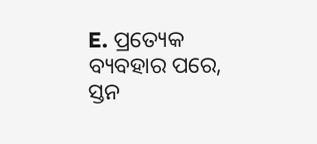E. ପ୍ରତ୍ୟେକ ବ୍ୟବହାର ପରେ, ସ୍ତନ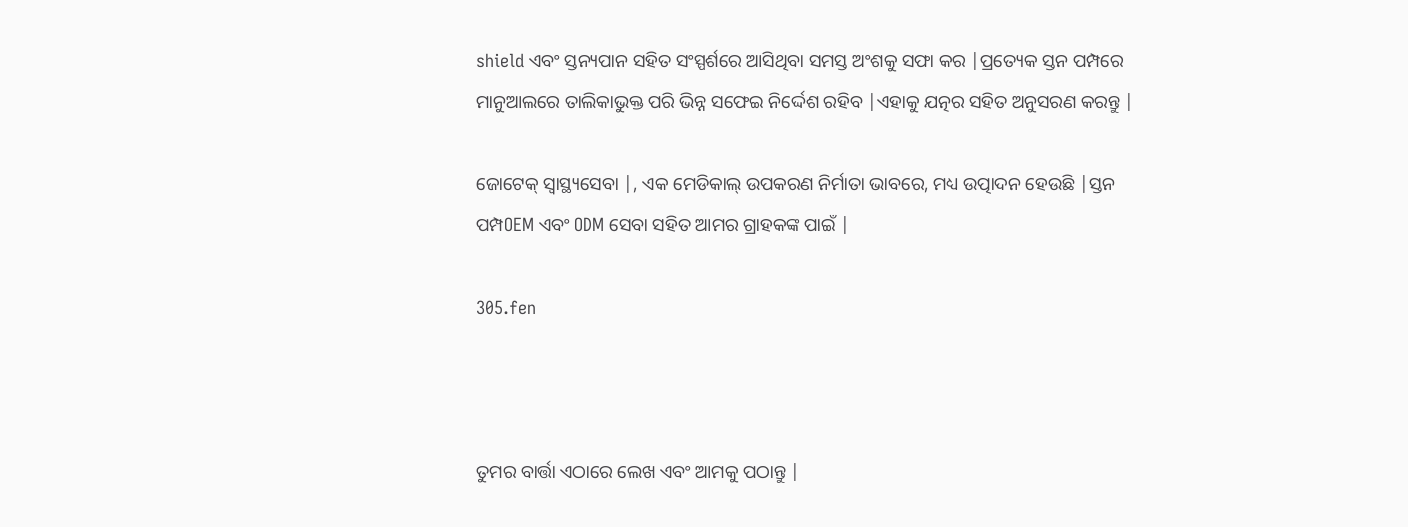shield ଏବଂ ସ୍ତନ୍ୟପାନ ସହିତ ସଂସ୍ପର୍ଶରେ ଆସିଥିବା ସମସ୍ତ ଅଂଶକୁ ସଫା କର |ପ୍ରତ୍ୟେକ ସ୍ତନ ପମ୍ପରେ ମାନୁଆଲରେ ତାଲିକାଭୁକ୍ତ ପରି ଭିନ୍ନ ସଫେଇ ନିର୍ଦ୍ଦେଶ ରହିବ |ଏହାକୁ ଯତ୍ନର ସହିତ ଅନୁସରଣ କରନ୍ତୁ |

ଜୋଟେକ୍ ସ୍ୱାସ୍ଥ୍ୟସେବା |, ଏକ ମେଡିକାଲ୍ ଉପକରଣ ନିର୍ମାତା ଭାବରେ, ମଧ୍ୟ ଉତ୍ପାଦନ ହେଉଛି |ସ୍ତନ ପମ୍ପOEM ଏବଂ ODM ସେବା ସହିତ ଆମର ଗ୍ରାହକଙ୍କ ପାଇଁ |

305.fen



ତୁମର ବାର୍ତ୍ତା ଏଠାରେ ଲେଖ ଏବଂ ଆମକୁ ପଠାନ୍ତୁ |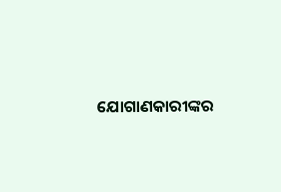ଯୋଗାଣକାରୀଙ୍କର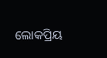ଲୋକପ୍ରିୟ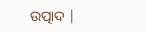ଉତ୍ପାଦ |